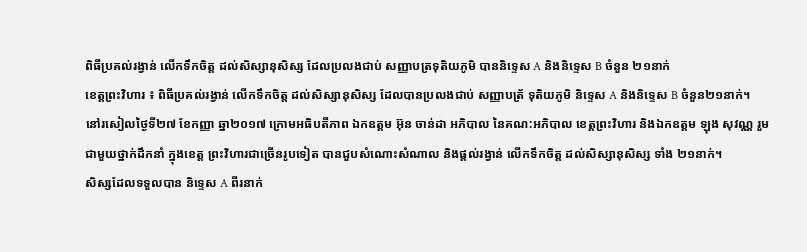ពិធីប្រគល់រង្វាន់ លើកទឹកចិត្ត ដល់សិស្សានុសិស្ស ដែលប្រលងជាប់ សញ្ញាបត្រទុតិយភូមិ បាននិទ្ទេស A និងនិទ្ទេស B ចំនួន ២១នាក់
ខេត្តព្រះវិហារ ៖ ពិធីប្រគល់រង្វាន់ លើកទឹកចិត្ត ដល់សិស្សានុសិស្ស ដែលបានប្រលងជាប់ សញ្ញាបត្រ័ ទុតិយភូមិ និទ្ទេស A និងនិទ្ទេស B ចំនួន២១នាក់។
នៅរសៀលថ្ងៃទី២៧ ខែកញ្ញា ឆ្នា២០១៧ ក្រោមអធិបតីភាព ឯកឧត្តម អ៊ុន ចាន់ដា អភិបាល នៃគណ:អភិបាល ខេត្តព្រះវិហារ និងឯកឧត្តម ឡុង សុវណ្ណ រួមជាមួយថ្នាក់ដឹកនាំ ក្នុងខេត្ត ព្រះវិហារជាច្រើនរូបទៀត បានជួបសំណេាះសំណាល និងផ្ដល់រង្វាន់ លើកទឹកចិត្ត ដល់សិស្សានុសិស្ស ទាំង ២១នាក់។
សិស្សដែលទទួលបាន និទ្ទេស A ពីរនាក់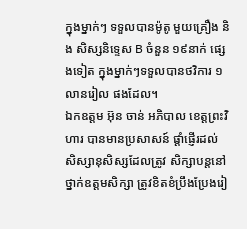ក្នុងម្នាក់ៗ ទទួលបានម៉ូតូ មួយគ្រឿង និង សិស្សនិទ្ទេស B ចំនួន ១៩នាក់ ផ្សេងទៀត ក្នុងម្នាក់ៗទទួលបានថវិការ ១លានរៀល ផងដែល។
ឯកឧត្តម អ៊ុន ចាន់ អភិបាល ខេត្តព្រះវិហារ បានមានប្រសាសន៍ ផ្ដាំផ្ញើរដល់ សិស្សានុសិស្សដែលត្រូវ សិក្សាបន្តនៅ ថ្នាក់ឧត្តមសិក្សា ត្រូវខិតខំប្រឹងប្រែងរៀ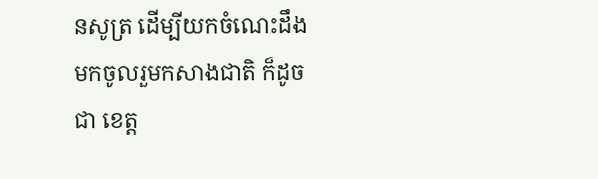នសូត្រ ដើម្បីយកចំណេះដឹង មកចូលរួមកសាងជាតិ ក៏ដូចជា ខេត្ត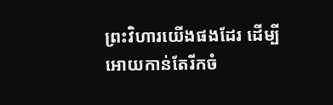ព្រះវិហារយើងផងដែរ ដើម្បីអោយកាន់តែរីកចំ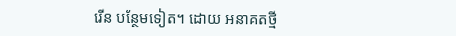រើន បន្ថែមទៀត។ ដោយ អនាគតថ្មី